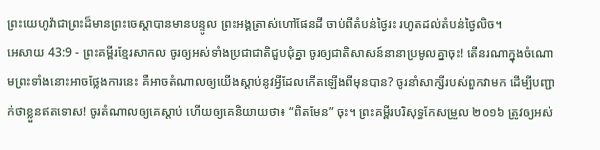ព្រះយេហូវ៉ាជាព្រះដ៏មានព្រះចេស្ដាបានមានបន្ទូល ព្រះអង្គត្រាស់ហៅផែនដី ចាប់ពីតំបន់ថ្ងៃរះ រហូតដល់តំបន់ថ្ងៃលិច។
អេសាយ 43:9 - ព្រះគម្ពីរខ្មែរសាកល ចូរឲ្យអស់ទាំងប្រជាជាតិជួបជុំគ្នា ចូរឲ្យជាតិសាសន៍នានាប្រមូលគ្នាចុះ! តើនរណាក្នុងចំណោមព្រះទាំងនោះអាចថ្លែងការនេះ គឺអាចតំណាលឲ្យយើងស្ដាប់នូវអ្វីដែលកើតឡើងពីមុនបាន? ចូរនាំសាក្សីរបស់ពួកវាមក ដើម្បីបញ្ជាក់ថាខ្លួនឥតទោស! ចូរតំណាលឲ្យគេស្ដាប់ ហើយឲ្យគេនិយាយថា៖ “ពិតមែន” ចុះ។ ព្រះគម្ពីរបរិសុទ្ធកែសម្រួល ២០១៦ ត្រូវឲ្យអស់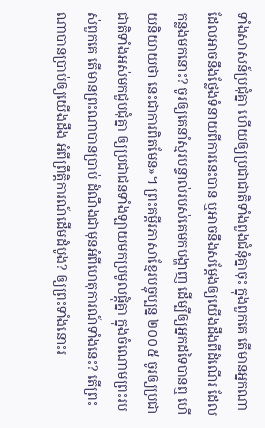ទាំងសាសន៍ប្រជុំគ្នា ហើយឲ្យប្រជាជាតិទាំងពួងជំនុំគ្នាចុះ ក្នុងពួកគេ តើមានអ្នកណា ដែលអាចនឹងថ្លែងទំនាយពីការនេះបាន ឬអាចនឹងសម្ដែងឲ្យយើងដឹងពីដំណើរ ដែលកន្លងមកនោះ? ចូរឲ្យគេនាំស្មរបន្ទាល់របស់គេមកបង្ហាញ ដើម្បីឲ្យអ្នកដទៃបានឮ ហើយនិយាយថា នេះជាការពិតមែន»។ ព្រះគម្ពីរភាសាខ្មែរបច្ចុប្បន្ន ២០០៥ ចូរឲ្យប្រជាជាតិទាំងអស់មកជួបជុំគ្នា ឲ្យប្រជាជនទាំងឡាយមកប្រមូលផ្ដុំគ្នា ក្នុងចំណោមព្រះរបស់ពួកគេ តើមានព្រះណាបានប្រាប់ ដំណឹងជាមុនអំពីហេតុការណ៍ទាំងនេះ? តើព្រះណាបានប្រាប់ឲ្យយើងដឹង អំពីព្រឹត្តិការណ៍ដើមដំបូង? ឲ្យព្រះទាំងនោះរ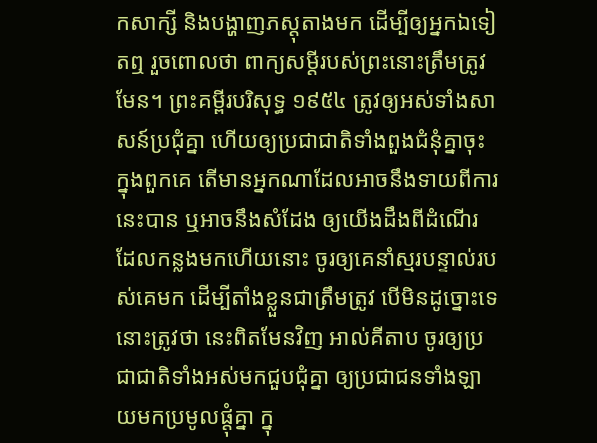កសាក្សី និងបង្ហាញភស្ដុតាងមក ដើម្បីឲ្យអ្នកឯទៀតឮ រួចពោលថា ពាក្យសម្ដីរបស់ព្រះនោះត្រឹមត្រូវមែន។ ព្រះគម្ពីរបរិសុទ្ធ ១៩៥៤ ត្រូវឲ្យអស់ទាំងសាសន៍ប្រជុំគ្នា ហើយឲ្យប្រជាជាតិទាំងពួងជំនុំគ្នាចុះ ក្នុងពួកគេ តើមានអ្នកណាដែលអាចនឹងទាយពីការនេះបាន ឬអាចនឹងសំដែង ឲ្យយើងដឹងពីដំណើរ ដែលកន្លងមកហើយនោះ ចូរឲ្យគេនាំស្មរបន្ទាល់របស់គេមក ដើម្បីតាំងខ្លួនជាត្រឹមត្រូវ បើមិនដូច្នោះទេ នោះត្រូវថា នេះពិតមែនវិញ អាល់គីតាប ចូរឲ្យប្រជាជាតិទាំងអស់មកជួបជុំគ្នា ឲ្យប្រជាជនទាំងឡាយមកប្រមូលផ្ដុំគ្នា ក្នុ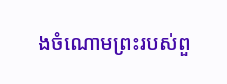ងចំណោមព្រះរបស់ពួ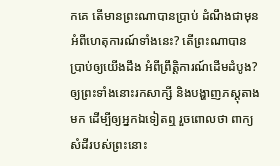កគេ តើមានព្រះណាបានប្រាប់ ដំណឹងជាមុនអំពីហេតុការណ៍ទាំងនេះ? តើព្រះណាបានប្រាប់ឲ្យយើងដឹង អំពីព្រឹត្តិការណ៍ដើមដំបូង? ឲ្យព្រះទាំងនោះរកសាក្សី និងបង្ហាញភស្ដុតាងមក ដើម្បីឲ្យអ្នកឯទៀតឮ រួចពោលថា ពាក្យសំដីរបស់ព្រះនោះ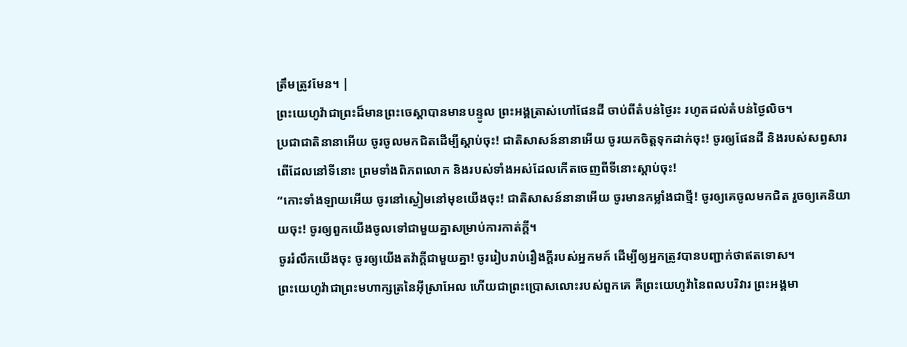ត្រឹមត្រូវមែន។ |
ព្រះយេហូវ៉ាជាព្រះដ៏មានព្រះចេស្ដាបានមានបន្ទូល ព្រះអង្គត្រាស់ហៅផែនដី ចាប់ពីតំបន់ថ្ងៃរះ រហូតដល់តំបន់ថ្ងៃលិច។
ប្រជាជាតិនានាអើយ ចូរចូលមកជិតដើម្បីស្ដាប់ចុះ! ជាតិសាសន៍នានាអើយ ចូរយកចិត្តទុកដាក់ចុះ! ចូរឲ្យផែនដី និងរបស់សព្វសារពើដែលនៅទីនោះ ព្រមទាំងពិភពលោក និងរបស់ទាំងអស់ដែលកើតចេញពីទីនោះស្ដាប់ចុះ!
“កោះទាំងឡាយអើយ ចូរនៅស្ងៀមនៅមុខយើងចុះ! ជាតិសាសន៍នានាអើយ ចូរមានកម្លាំងជាថ្មី! ចូរឲ្យគេចូលមកជិត រួចឲ្យគេនិយាយចុះ! ចូរឲ្យពួកយើងចូលទៅជាមួយគ្នាសម្រាប់ការកាត់ក្ដី។
ចូររំលឹកយើងចុះ ចូរឲ្យយើងតវ៉ាក្ដីជាមួយគ្នា! ចូររៀបរាប់រឿងក្ដីរបស់អ្នកមក៍ ដើម្បីឲ្យអ្នកត្រូវបានបញ្ជាក់ថាឥតទោស។
ព្រះយេហូវ៉ាជាព្រះមហាក្សត្រនៃអ៊ីស្រាអែល ហើយជាព្រះប្រោសលោះរបស់ពួកគេ គឺព្រះយេហូវ៉ានៃពលបរិវារ ព្រះអង្គមា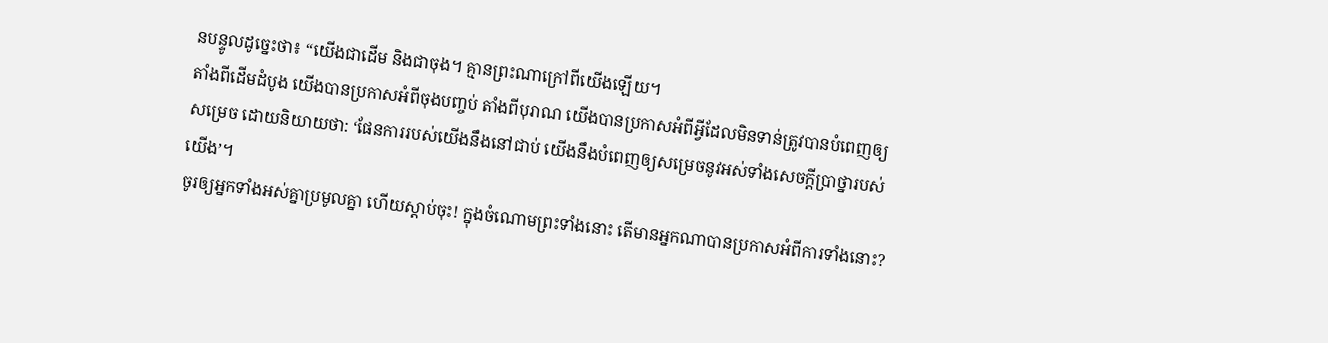នបន្ទូលដូច្នេះថា៖ “យើងជាដើម និងជាចុង។ គ្មានព្រះណាក្រៅពីយើងឡើយ។
តាំងពីដើមដំបូង យើងបានប្រកាសអំពីចុងបញ្ចប់ តាំងពីបុរាណ យើងបានប្រកាសអំពីអ្វីដែលមិនទាន់ត្រូវបានបំពេញឲ្យសម្រេច ដោយនិយាយថា: ‘ផែនការរបស់យើងនឹងនៅជាប់ យើងនឹងបំពេញឲ្យសម្រេចនូវអស់ទាំងសេចក្ដីប្រាថ្នារបស់យើង’។
ចូរឲ្យអ្នកទាំងអស់គ្នាប្រមូលគ្នា ហើយស្ដាប់ចុះ! ក្នុងចំណោមព្រះទាំងនោះ តើមានអ្នកណាបានប្រកាសអំពីការទាំងនោះ?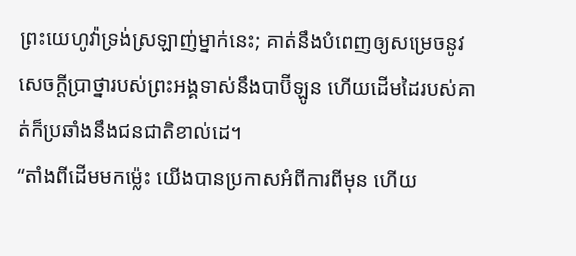ព្រះយេហូវ៉ាទ្រង់ស្រឡាញ់ម្នាក់នេះ; គាត់នឹងបំពេញឲ្យសម្រេចនូវសេចក្ដីប្រាថ្នារបស់ព្រះអង្គទាស់នឹងបាប៊ីឡូន ហើយដើមដៃរបស់គាត់ក៏ប្រឆាំងនឹងជនជាតិខាល់ដេ។
“តាំងពីដើមមកម្ល៉េះ យើងបានប្រកាសអំពីការពីមុន ហើយ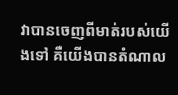វាបានចេញពីមាត់របស់យើងទៅ គឺយើងបានតំណាល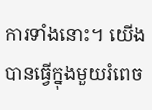ការទាំងនោះ។ យើងបានធ្វើក្នុងមួយរំពេច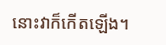នោះវាក៏កើតឡើង។